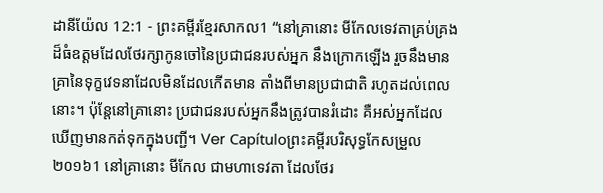ដានីយ៉ែល 12:1 - ព្រះគម្ពីរខ្មែរសាកល1 “នៅគ្រានោះ មីកែលទេវតាគ្រប់គ្រងដ៏ធំឧត្ដមដែលថែរក្សាកូនចៅនៃប្រជាជនរបស់អ្នក នឹងក្រោកឡើង រួចនឹងមានគ្រានៃទុក្ខវេទនាដែលមិនដែលកើតមាន តាំងពីមានប្រជាជាតិ រហូតដល់ពេលនោះ។ ប៉ុន្តែនៅគ្រានោះ ប្រជាជនរបស់អ្នកនឹងត្រូវបានរំដោះ គឺអស់អ្នកដែលឃើញមានកត់ទុកក្នុងបញ្ជី។ Ver Capítuloព្រះគម្ពីរបរិសុទ្ធកែសម្រួល ២០១៦1 នៅគ្រានោះ មីកែល ជាមហាទេវតា ដែលថែរ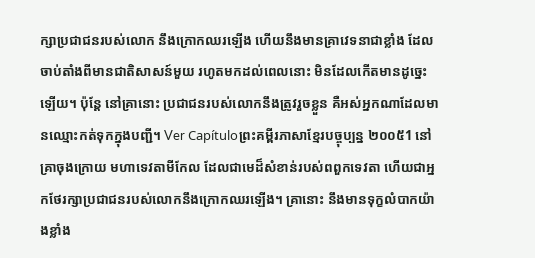ក្សាប្រជាជនរបស់លោក នឹងក្រោកឈរឡើង ហើយនឹងមានគ្រាវេទនាជាខ្លាំង ដែលចាប់តាំងពីមានជាតិសាសន៍មួយ រហូតមកដល់ពេលនោះ មិនដែលកើតមានដូច្នេះឡើយ។ ប៉ុន្ដែ នៅគ្រានោះ ប្រជាជនរបស់លោកនឹងត្រូវរួចខ្លួន គឺអស់អ្នកណាដែលមានឈ្មោះកត់ទុកក្នុងបញ្ជី។ Ver Capítuloព្រះគម្ពីរភាសាខ្មែរបច្ចុប្បន្ន ២០០៥1 នៅគ្រាចុងក្រោយ មហាទេវតាមីកែល ដែលជាមេដ៏សំខាន់របស់ពពួកទេវតា ហើយជាអ្នកថែរក្សាប្រជាជនរបស់លោកនឹងក្រោកឈរឡើង។ គ្រានោះ នឹងមានទុក្ខលំបាកយ៉ាងខ្លាំង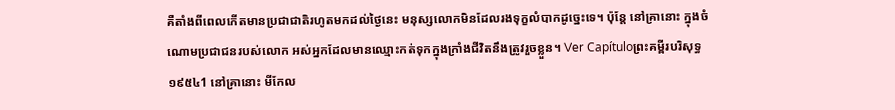គឺតាំងពីពេលកើតមានប្រជាជាតិរហូតមកដល់ថ្ងៃនេះ មនុស្សលោកមិនដែលរងទុក្ខលំបាកដូច្នេះទេ។ ប៉ុន្តែ នៅគ្រានោះ ក្នុងចំណោមប្រជាជនរបស់លោក អស់អ្នកដែលមានឈ្មោះកត់ទុកក្នុងក្រាំងជីវិតនឹងត្រូវរួចខ្លួន។ Ver Capítuloព្រះគម្ពីរបរិសុទ្ធ ១៩៥៤1 នៅគ្រានោះ មីកែល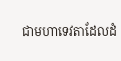ជាមហាទេវតាដែលដំ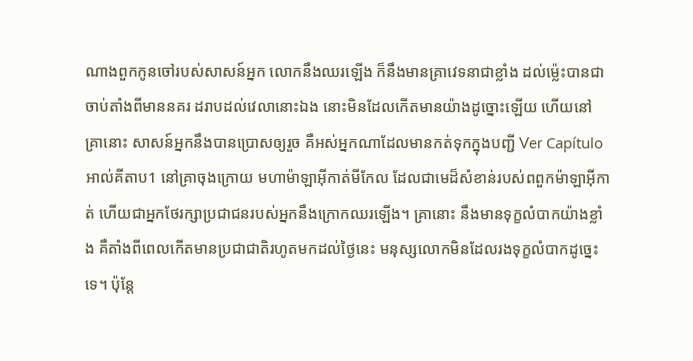ណាងពួកកូនចៅរបស់សាសន៍អ្នក លោកនឹងឈរឡើង ក៏នឹងមានគ្រាវេទនាជាខ្លាំង ដល់ម៉្លេះបានជាចាប់តាំងពីមាននគរ ដរាបដល់វេលានោះឯង នោះមិនដែលកើតមានយ៉ាងដូច្នោះឡើយ ហើយនៅគ្រានោះ សាសន៍អ្នកនឹងបានប្រោសឲ្យរួច គឺអស់អ្នកណាដែលមានកត់ទុកក្នុងបញ្ជី Ver Capítuloអាល់គីតាប1 នៅគ្រាចុងក្រោយ មហាម៉ាឡាអ៊ីកាត់មីកែល ដែលជាមេដ៏សំខាន់របស់ពពួកម៉ាឡាអ៊ីកាត់ ហើយជាអ្នកថែរក្សាប្រជាជនរបស់អ្នកនឹងក្រោកឈរឡើង។ គ្រានោះ នឹងមានទុក្ខលំបាកយ៉ាងខ្លាំង គឺតាំងពីពេលកើតមានប្រជាជាតិរហូតមកដល់ថ្ងៃនេះ មនុស្សលោកមិនដែលរងទុក្ខលំបាកដូច្នេះទេ។ ប៉ុន្តែ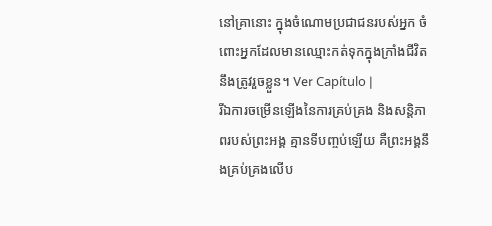នៅគ្រានោះ ក្នុងចំណោមប្រជាជនរបស់អ្នក ចំពោះអ្នកដែលមានឈ្មោះកត់ទុកក្នុងក្រាំងជីវិតនឹងត្រូវរួចខ្លួន។ Ver Capítulo |
រីឯការចម្រើនឡើងនៃការគ្រប់គ្រង និងសន្តិភាពរបស់ព្រះអង្គ គ្មានទីបញ្ចប់ឡើយ គឺព្រះអង្គនឹងគ្រប់គ្រងលើប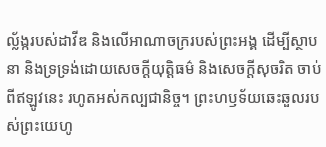ល្ល័ង្ករបស់ដាវីឌ និងលើអាណាចក្ររបស់ព្រះអង្គ ដើម្បីស្ថាបនា និងទ្រទ្រង់ដោយសេចក្ដីយុត្តិធម៌ និងសេចក្ដីសុចរិត ចាប់ពីឥឡូវនេះ រហូតអស់កល្បជានិច្ច។ ព្រះហឫទ័យឆេះឆួលរបស់ព្រះយេហូ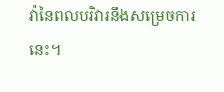វ៉ានៃពលបរិវារនឹងសម្រេចការនេះ។